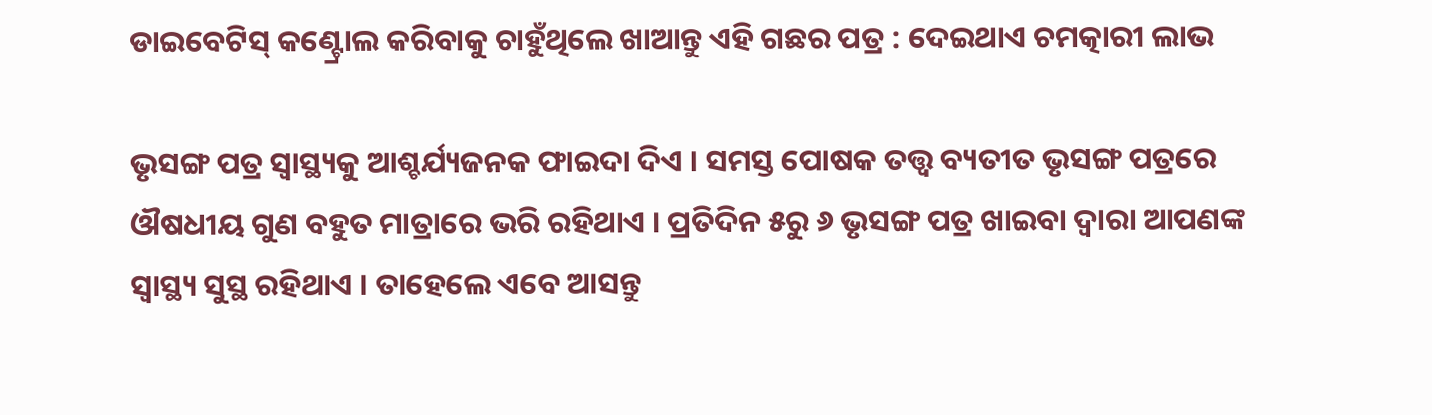ଡାଇବେଟିସ୍‌ କଣ୍ଟ୍ରୋଲ କରିବାକୁ ଚାହୁଁଥିଲେ ଖାଆନ୍ତୁ ଏହି ଗଛର ପତ୍ର : ଦେଇଥାଏ ଚମତ୍କାରୀ ଲାଭ

ଭୃସଙ୍ଗ ପତ୍ର ସ୍ୱାସ୍ଥ୍ୟକୁ ଆଶ୍ଚର୍ଯ୍ୟଜନକ ଫାଇଦା ଦିଏ । ସମସ୍ତ ପୋଷକ ତତ୍ତ୍ୱ ବ୍ୟତୀତ ଭୃସଙ୍ଗ ପତ୍ରରେ ଔଷଧୀୟ ଗୁଣ ବହୁତ ମାତ୍ରାରେ ଭରି ରହିଥାଏ । ପ୍ରତିଦିନ ୫ରୁ ୬ ଭୃସଙ୍ଗ ପତ୍ର ଖାଇବା ଦ୍ୱାରା ଆପଣଙ୍କ ସ୍ୱାସ୍ଥ୍ୟ ସୁସ୍ଥ ରହିଥାଏ । ତାହେଲେ ଏବେ ଆସନ୍ତୁ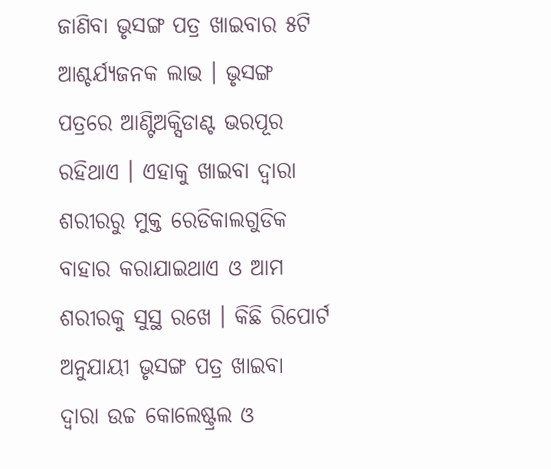ଜାଣିବା ଭୃସଙ୍ଗ ପତ୍ର ଖାଇବାର ୫ଟି ଆଶ୍ଚର୍ଯ୍ୟଜନକ ଲାଭ । ଭୃସଙ୍ଗ ପତ୍ରରେ ଆଣ୍ଟିଅକ୍ସିଡାଣ୍ଟ ଭରପୂର ରହିଥାଏ । ଏହାକୁ ଖାଇବା ଦ୍ବାରା ଶରୀରରୁ ମୁକ୍ତ ରେଡିକାଲଗୁଡିକ ବାହାର କରାଯାଇଥାଏ ଓ ଆମ ଶରୀରକୁ ସୁସ୍ଥ ରଖେ । କିଛି ରିପୋର୍ଟ ଅନୁଯାୟୀ ଭୃସଙ୍ଗ ପତ୍ର ଖାଇବା ଦ୍ୱାରା ଉଚ୍ଚ କୋଲେଷ୍ଟ୍ରଲ ଓ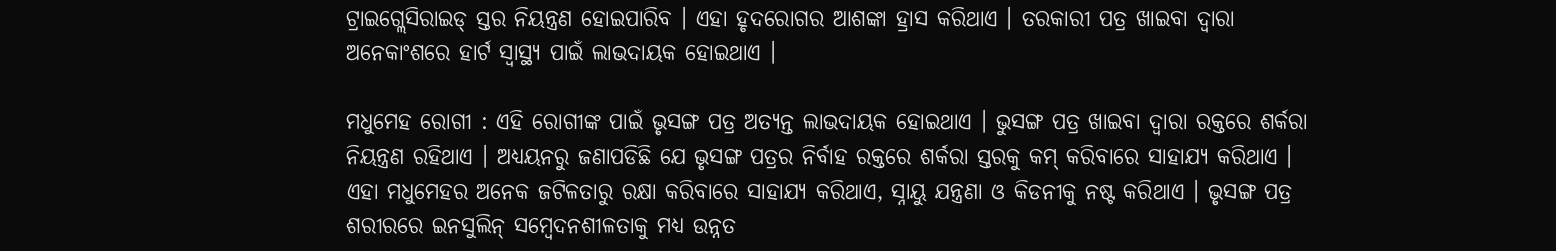ଟ୍ରାଇଗ୍ଲେସିରାଇଡ୍ ସ୍ତର ନିୟନ୍ତ୍ରଣ ହୋଇପାରିବ । ଏହା ହୃଦରୋଗର ଆଶଙ୍କା ହ୍ରାସ କରିଥାଏ । ତରକାରୀ ପତ୍ର ଖାଇବା ଦ୍ୱାରା ଅନେକାଂଶରେ ହାର୍ଟ ସ୍ୱାସ୍ଥ୍ୟ ପାଇଁ ଲାଭଦାୟକ ହୋଇଥାଏ ।

ମଧୁମେହ ରୋଗୀ : ଏହି ରୋଗୀଙ୍କ ପାଇଁ ଭୃସଙ୍ଗ ପତ୍ର ଅତ୍ୟନ୍ତ ଲାଭଦାୟକ ହୋଇଥାଏ । ଭୁସଙ୍ଗ ପତ୍ର ଖାଇବା ଦ୍ୱାରା ରକ୍ତରେ ଶର୍କରା ନିୟନ୍ତ୍ରଣ ରହିଥାଏ । ଅଧ୍ୟୟନରୁ ଜଣାପଡିଛି ଯେ ଭୃସଙ୍ଗ ପତ୍ରର ନିର୍ବାହ ରକ୍ତରେ ଶର୍କରା ସ୍ତରକୁ କମ୍ କରିବାରେ ସାହାଯ୍ୟ କରିଥାଏ । ଏହା ମଧୁମେହର ଅନେକ ଜଟିଳତାରୁ ରକ୍ଷା କରିବାରେ ସାହାଯ୍ୟ କରିଥାଏ, ସ୍ନାୟୁ ଯନ୍ତ୍ରଣା ଓ କିଡନୀକୁ ନଷ୍ଟ କରିଥାଏ । ଭୃସଙ୍ଗ ପତ୍ର ଶରୀରରେ ଇନସୁଲିନ୍ ସମ୍ବେଦନଶୀଳତାକୁ ମଧ୍ୟ ଉନ୍ନତ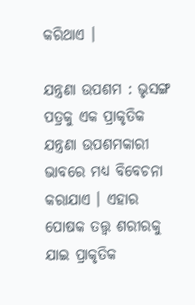କରିଥାଏ ।

ଯନ୍ତ୍ରଣା ଉପଶମ : ଭୃସଙ୍ଗ ପତ୍ରକୁ ଏକ ପ୍ରାକୃତିକ ଯନ୍ତ୍ରଣା ଉପଶମକାରୀ ଭାବରେ ମଧ୍ୟ ବିବେଚନା କରାଯାଏ । ଏହାର ପୋଷକ ତତ୍ତ୍ୱ ଶରୀରକୁ ଯାଇ ପ୍ରାକୃତିକ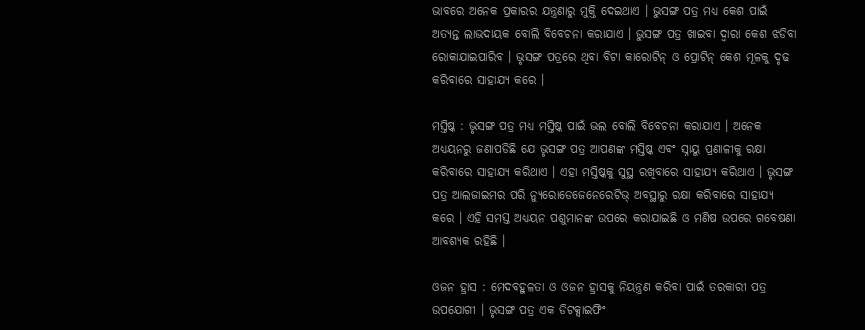ଭାବରେ ଅନେକ ପ୍ରକାରର ଯନ୍ତ୍ରଣାରୁ ମୁକ୍ତି ଦେଇଥାଏ । ଭୁସଙ୍ଗ ପତ୍ର ମଧ୍ୟ କେଶ ପାଇଁ ଅତ୍ୟନ୍ତ ଲାଭଦାୟକ ବୋଲି ବିବେଚନା କରାଯାଏ । ଭୁସଙ୍ଗ ପତ୍ର ଖାଇବା ଦ୍ୱାରା କେଶ ଝଡିବା ରୋକାଯାଇପାରିବ । ଭୃସଙ୍ଗ ପତ୍ରରେ ଥିବା ବିଟା କାରୋଟିନ୍ ଓ ପ୍ରୋଟିନ୍ କେଶ ମୂଳକୁ ଦୃଢ କରିବାରେ ସାହାଯ୍ୟ କରେ ।

ମସ୍ତିଷ୍କ : ଭୃସଙ୍ଗ ପତ୍ର ମଧ୍ୟ ମସ୍ତିଷ୍କ ପାଇଁ ଭଲ ବୋଲି ବିବେଚନା କରାଯାଏ । ଅନେକ ଅଧ୍ୟୟନରୁ ଜଣାପଡିଛି ଯେ ଭୃସଙ୍ଗ ପତ୍ର ଆପଣଙ୍କ ମସ୍ତିଷ୍କ ଏବଂ ସ୍ନାୟୁ ପ୍ରଣାଳୀକୁ ରକ୍ଷା କରିବାରେ ସାହାଯ୍ୟ କରିଥାଏ । ଏହା ମସ୍ତିଷ୍କକୁ ସୁସ୍ଥ ରଖିବାରେ ସାହାଯ୍ୟ କରିଥାଏ । ଭୃସଙ୍ଗ ପତ୍ର ଆଲଜାଇମର ପରି ନ୍ୟୁରୋଡେଜେନେରେଟିଭ୍ ଅବସ୍ଥାରୁ ରକ୍ଷା କରିବାରେ ସାହାଯ୍ୟ କରେ । ଏହି ସମସ୍ତ ଅଧ୍ୟୟନ ପଶୁମାନଙ୍କ ଉପରେ କରାଯାଇଛି ଓ ମଣିଷ ଉପରେ ଗବେଷଣା ଆବଶ୍ୟକ ରହିଛି ।

ଓଜନ ହ୍ରାସ : ମେଦବହୁଳତା ଓ ଓଜନ ହ୍ରାସକୁ ନିୟନ୍ତ୍ରଣ କରିବା ପାଇଁ ତରକାରୀ ପତ୍ର ଉପଯୋଗୀ । ଭୃସଙ୍ଗ ପତ୍ର ଏକ ଡିଟକ୍ସାଇଫିଂ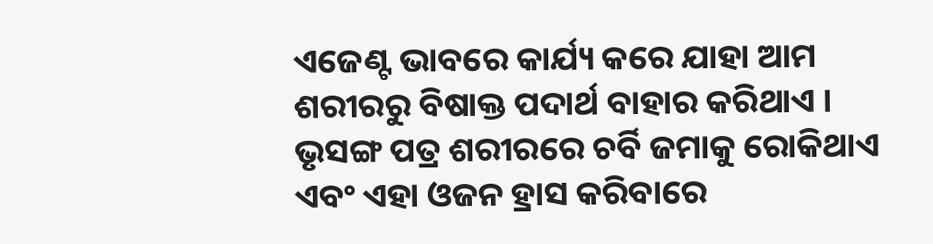ଏଜେଣ୍ଟ ଭାବରେ କାର୍ଯ୍ୟ କରେ ଯାହା ଆମ ଶରୀରରୁ ବିଷାକ୍ତ ପଦାର୍ଥ ବାହାର କରିଥାଏ । ଭୃସଙ୍ଗ ପତ୍ର ଶରୀରରେ ଚର୍ବି ଜମାକୁ ରୋକିଥାଏ ଏବଂ ଏହା ଓଜନ ହ୍ରାସ କରିବାରେ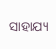ସାହାଯ୍ୟ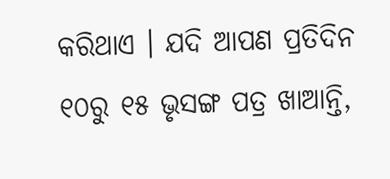କରିଥାଏ । ଯଦି ଆପଣ ପ୍ରତିଦିନ ୧୦ରୁ ୧୫ ଭୃସଙ୍ଗ ପତ୍ର ଖାଆନ୍ତି,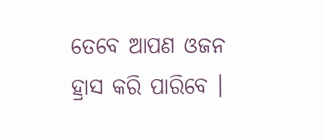ତେବେ ଆପଣ ଓଜନ ହ୍ରାସ କରି ପାରିବେ ।